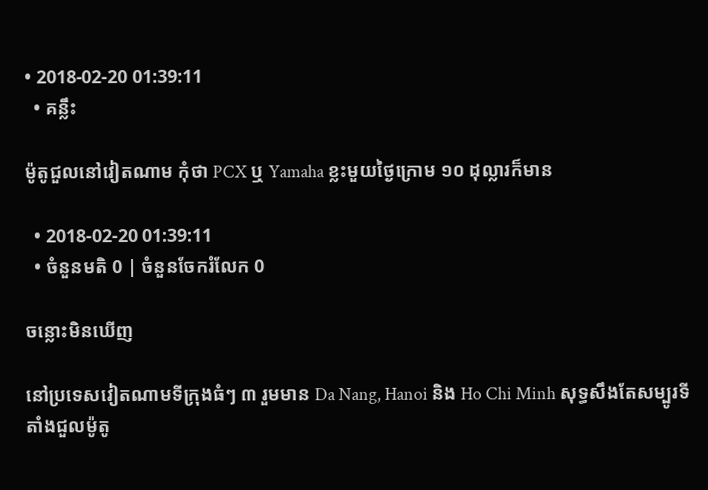• 2018-02-20 01:39:11
  • គន្លឹះ

ម៉ូតូជួលនៅវៀតណាម កុំថា PCX ឬ Yamaha ខ្លះមួយថ្ងៃក្រោម ១០ ដុល្លារក៏មាន

  • 2018-02-20 01:39:11
  • ចំនួនមតិ 0 | ចំនួនចែករំលែក 0

ចន្លោះមិនឃើញ

នៅប្រទេសវៀតណាមទីក្រុងធំៗ ៣ រួមមាន Da Nang, Hanoi និង Ho Chi Minh សុទ្ធសឹងតែសម្បូរទីតាំងជួលម៉ូតូ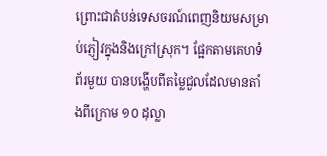ព្រោះជាតំបន់ទេសចរណ៍ពេញនិយមសម្រាប់ភ្ញៀវក្នុងនិងក្រៅស្រុក។ ផ្អែកតាមគេហទំព័រមួយ បានបង្ហើបពីតម្លៃជួលដែលមានតាំងពីក្រោម ១០ ដុល្លា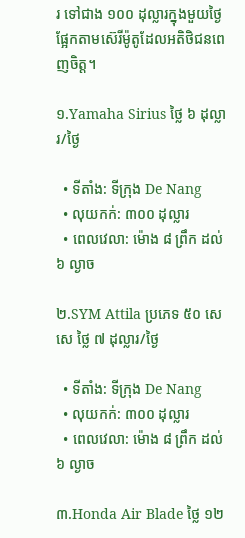រ ទៅជាង ១០០ ដុល្លារក្នុងមួយថ្ងៃ ផ្អែកតាមស៊េរីម៉ូតូដែលអតិថិជនពេញចិត្ត។

១.Yamaha Sirius ថ្លៃ ៦ ដុល្លារ/ថ្ងៃ

  • ទីតាំង: ទីក្រុង De Nang
  • លុយកក់: ៣០០ ដុល្លារ
  • ពេលវេលា: ម៉ោង ៨ ព្រឹក ដល់ ៦ ល្ងាច

២.SYM Attila ប្រភេទ ៥០ សេសេ ថ្លៃ ៧ ដុល្លារ/ថ្ងៃ

  • ទីតាំង: ទីក្រុង De Nang
  • លុយកក់: ៣០០ ដុល្លារ
  • ពេលវេលា: ម៉ោង ៨ ព្រឹក ដល់ ៦ ល្ងាច

៣.Honda Air Blade ថ្លៃ ១២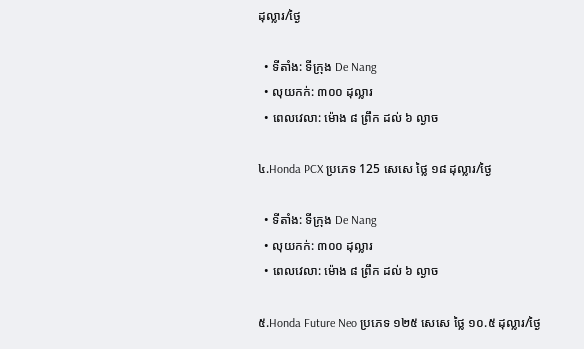ដុល្លារ/ថ្ងៃ

  • ទីតាំង: ទីក្រុង De Nang
  • លុយកក់: ៣០០ ដុល្លារ
  • ពេលវេលា: ម៉ោង ៨ ព្រឹក ដល់ ៦ ល្ងាច

៤.Honda PCX ប្រភេទ 125 សេសេ ថ្លៃ ១៨ ដុល្លារ/ថ្ងៃ

  • ទីតាំង: ទីក្រុង De Nang
  • លុយកក់: ៣០០ ដុល្លារ
  • ពេលវេលា: ម៉ោង ៨ ព្រឹក ដល់ ៦ ល្ងាច

៥.Honda Future Neo ប្រភេទ ១២៥ សេសេ ថ្លៃ ១០.៥ ដុល្លារ/ថ្ងៃ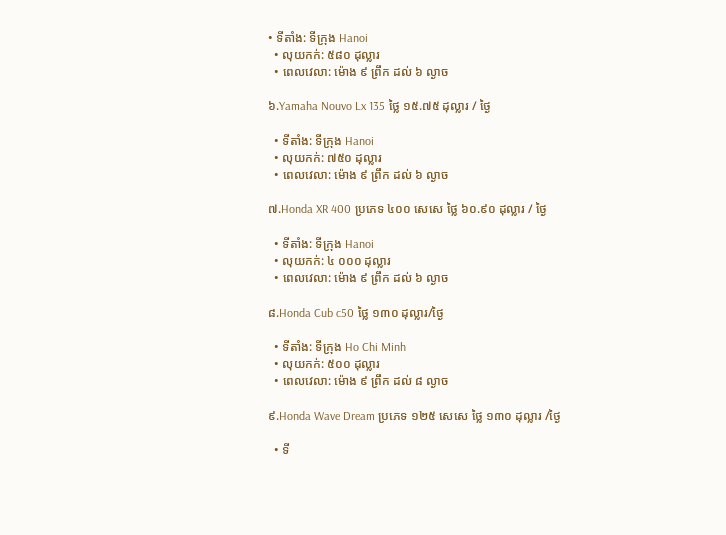• ទីតាំង: ទីក្រុង Hanoi
  • លុយកក់: ៥៨០ ដុល្លារ
  • ពេលវេលា: ម៉ោង ៩ ព្រឹក ដល់ ៦ ល្ងាច

៦.Yamaha Nouvo Lx 135 ថ្លៃ ១៥.៧៥ ដុល្លារ / ថ្ងៃ

  • ទីតាំង: ទីក្រុង Hanoi
  • លុយកក់: ៧៥០ ដុល្លារ
  • ពេលវេលា: ម៉ោង ៩ ព្រឹក ដល់ ៦ ល្ងាច

៧.Honda XR 400 ប្រភេទ ៤០០ សេសេ ថ្លៃ ៦០.៩០ ដុល្លារ / ថ្ងៃ

  • ទីតាំង: ទីក្រុង Hanoi
  • លុយកក់: ៤ ០០០ ដុល្លារ
  • ពេលវេលា: ម៉ោង ៩ ព្រឹក ដល់ ៦ ល្ងាច

៨.Honda Cub c50 ថ្លៃ ១៣០ ដុល្លារ/ថ្ងៃ

  • ទីតាំង: ទីក្រុង Ho Chi Minh
  • លុយកក់: ៥០០ ដុល្លារ
  • ពេលវេលា: ម៉ោង ៩ ព្រឹក ដល់ ៨ ល្ងាច

៩.Honda Wave Dream ប្រភេទ ១២៥ សេសេ ថ្លៃ ១៣០ ដុល្លារ /ថ្ងៃ

  • ទី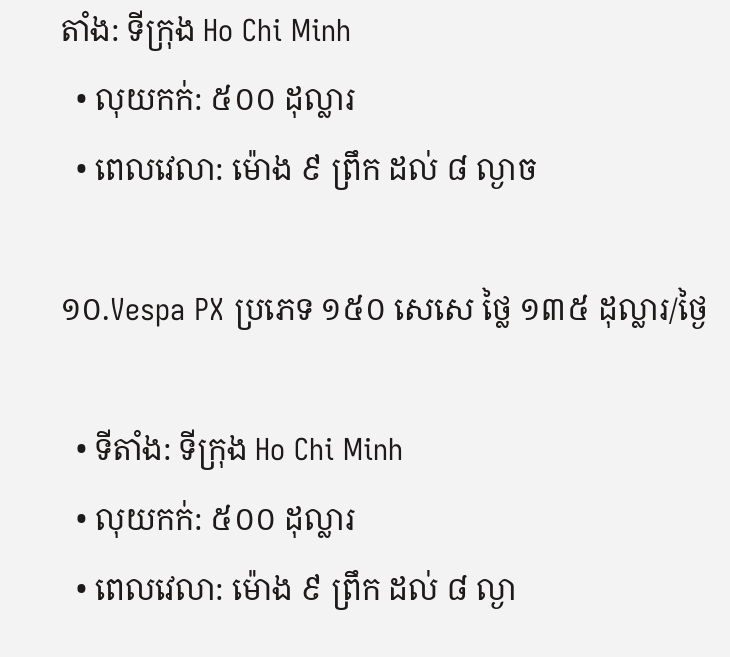តាំង: ទីក្រុង Ho Chi Minh
  • លុយកក់: ៥០០ ដុល្លារ
  • ពេលវេលា: ម៉ោង ៩ ព្រឹក ដល់ ៨ ល្ងាច

១០.Vespa PX ប្រភេទ ១៥០ សេសេ ថ្លៃ ១៣៥ ដុល្លារ/ថ្ងៃ

  • ទីតាំង: ទីក្រុង Ho Chi Minh
  • លុយកក់: ៥០០ ដុល្លារ
  • ពេលវេលា: ម៉ោង ៩ ព្រឹក ដល់ ៨ ល្ងា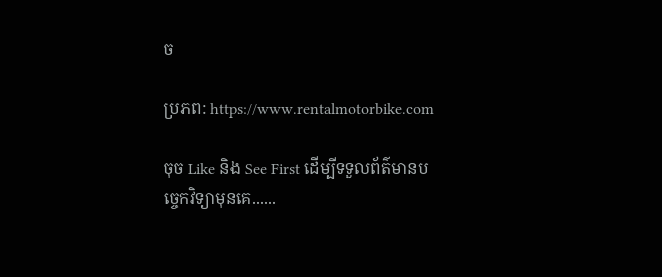ច

ប្រភព: https://www.rentalmotorbike.com

ចុច Like និង See First ដើម្បីទទួលព័ត៌មានបច្ចេកវិទ្យាមុនគេ......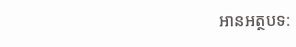អានអត្ថបទ: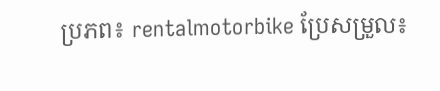ប្រភព៖ rentalmotorbike ប្រែសម្រួល៖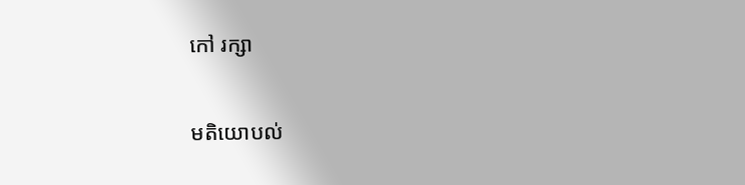កៅ រក្សា

មតិយោបល់